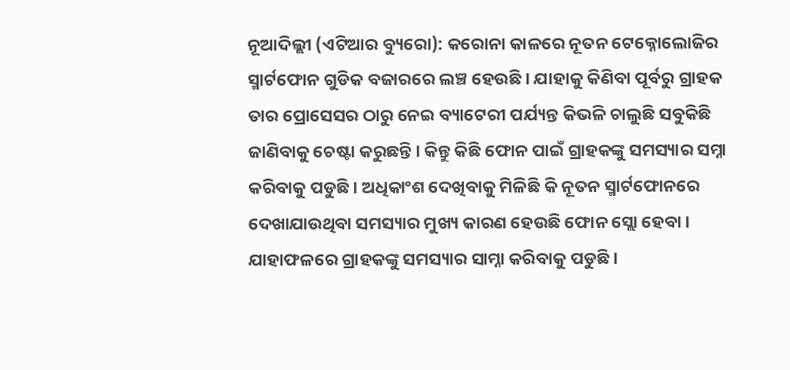ନୂଆଦିଲ୍ଲୀ (ଏଟିଆର ବ୍ୟୁରୋ): କରୋନା କାଳରେ ନୂତନ ଟେକ୍ନୋଲୋଜିର ସ୍ମାର୍ଟଫୋନ ଗୁଡିକ ବଜାରରେ ଲଞ୍ଚ ହେଉଛି । ଯାହାକୁ କିଣିବା ପୂର୍ବରୁ ଗ୍ରାହକ ତାର ପ୍ରୋସେସର ଠାରୁ ନେଇ ବ୍ୟାଟେରୀ ପର୍ଯ୍ୟନ୍ତ କିଭଳି ଚାଲୁଛି ସବୁକିଛି ଜାଣିବାକୁ ଚେଷ୍ଟା କରୁଛନ୍ତି । କିନ୍ତୁ କିଛି ଫୋନ ପାଇଁ ଗ୍ରାହକଙ୍କୁ ସମସ୍ୟାର ସମ୍ନା କରିବାକୁ ପଡୁଛି । ଅଧିକାଂଶ ଦେଖିବାକୁ ମିଳିଛି କି ନୂତନ ସ୍ମାର୍ଟଫୋନରେ ଦେଖାଯାଉଥିବା ସମସ୍ୟାର ମୁଖ୍ୟ କାରଣ ହେଉଛି ଫୋନ ସ୍ଲୋ ହେବା । ଯାହାଫଳରେ ଗ୍ରାହକଙ୍କୁ ସମସ୍ୟାର ସାମ୍ନା କରିବାକୁ ପଡୁଛି ।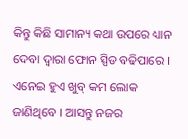କିନ୍ତୁ କିଛି ସାମାନ୍ୟ କଥା ଉପରେ ଧ୍ୟାନ ଦେବା ଦ୍ୱାରା ଫୋନ ସ୍ପିଡ ବଢିପାରେ । ଏନେଇ ହୁଏ ଖୁବ୍ କମ ଲୋକ ଜାଣିଥିବେ । ଆସନ୍ତୁ ନଜର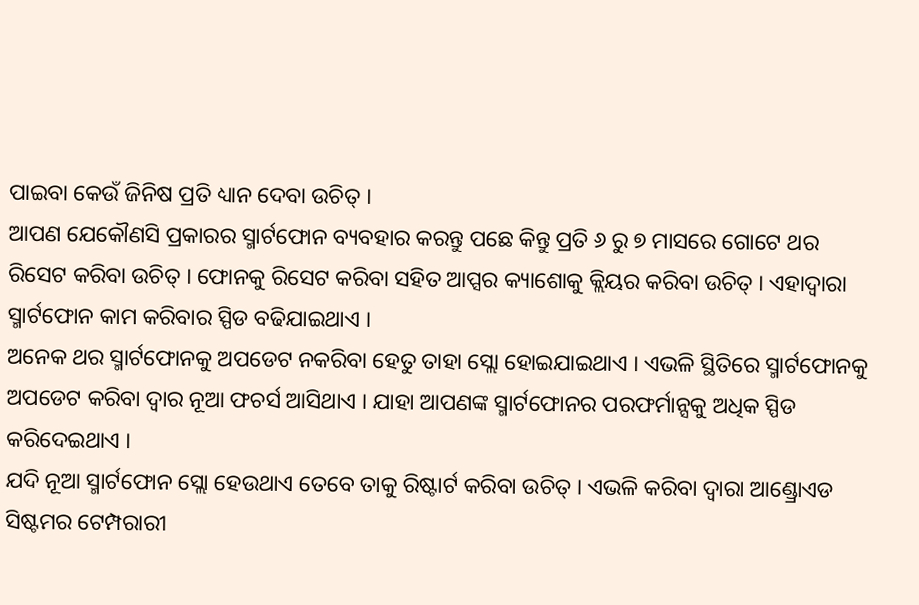ପାଇବା କେଉଁ ଜିନିଷ ପ୍ରତି ଧ୍ୟାନ ଦେବା ଉଚିତ୍ ।
ଆପଣ ଯେକୌଣସି ପ୍ରକାରର ସ୍ମାର୍ଟଫୋନ ବ୍ୟବହାର କରନ୍ତୁ ପଛେ କିନ୍ତୁ ପ୍ରତି ୬ ରୁ ୭ ମାସରେ ଗୋଟେ ଥର ରିସେଟ କରିବା ଉଚିତ୍ । ଫୋନକୁ ରିସେଟ କରିବା ସହିତ ଆପ୍ସର କ୍ୟାଶୋକୁ କ୍ଲିୟର କରିବା ଉଚିତ୍ । ଏହାଦ୍ୱାରା ସ୍ମାର୍ଟଫୋନ କାମ କରିବାର ସ୍ପିଡ ବଢିଯାଇଥାଏ ।
ଅନେକ ଥର ସ୍ମାର୍ଟଫୋନକୁ ଅପଡେଟ ନକରିବା ହେତୁ ତାହା ସ୍ଲୋ ହୋଇଯାଇଥାଏ । ଏଭଳି ସ୍ଥିତିରେ ସ୍ମାର୍ଟଫୋନକୁ ଅପଡେଟ କରିବା ଦ୍ୱାର ନୂଆ ଫଚର୍ସ ଆସିଥାଏ । ଯାହା ଆପଣଙ୍କ ସ୍ମାର୍ଟଫୋନର ପରଫର୍ମାନ୍ସକୁ ଅଧିକ ସ୍ପିଡ କରିଦେଇଥାଏ ।
ଯଦି ନୂଆ ସ୍ମାର୍ଟଫୋନ ସ୍ଲୋ ହେଉଥାଏ ତେବେ ତାକୁ ରିଷ୍ଟାର୍ଟ କରିବା ଉଚିତ୍ । ଏଭଳି କରିବା ଦ୍ୱାରା ଆଣ୍ଡ୍ରୋଏଡ ସିଷ୍ଟମର ଟେମ୍ପରାରୀ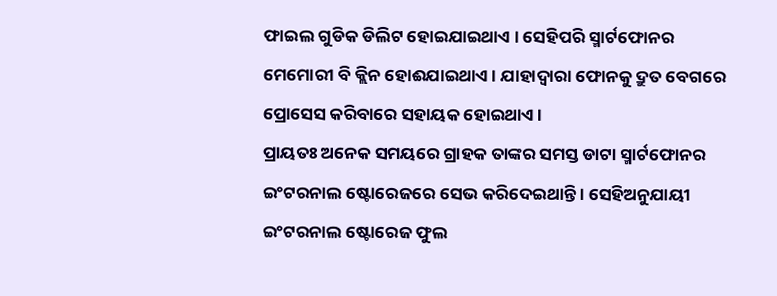ଫାଇଲ ଗୁଡିକ ଡିଲିଟ ହୋଇଯାଇଥାଏ । ସେହିପରି ସ୍ମାର୍ଟଫୋନର ମେମୋରୀ ବି କ୍ଲିନ ହୋଈଯାଇଥାଏ । ଯାହାଦ୍ୱାରା ଫୋନକୁ ଦ୍ରୁତ ବେଗରେ ପ୍ରୋସେସ କରିବାରେ ସହାୟକ ହୋଇଥାଏ ।
ପ୍ରାୟତଃ ଅନେକ ସମୟରେ ଗ୍ରାହକ ତାଙ୍କର ସମସ୍ତ ଡାଟା ସ୍ମାର୍ଟଫୋନର ଇଂଟରନାଲ ଷ୍ଟୋରେଜରେ ସେଭ କରିଦେଇଥାନ୍ତି । ସେହିଅନୁଯାୟୀ ଇଂଟରନାଲ ଷ୍ଟୋରେଜ ଫୁଲ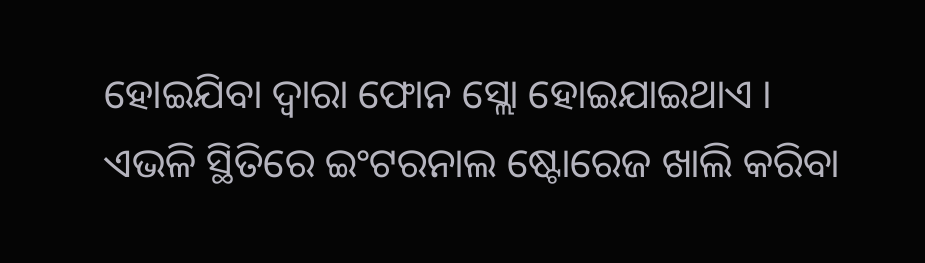ହୋଇଯିବା ଦ୍ୱାରା ଫୋନ ସ୍ଲୋ ହୋଇଯାଇଥାଏ । ଏଭଳି ସ୍ଥିତିରେ ଇଂଟରନାଲ ଷ୍ଟୋରେଜ ଖାଲି କରିବା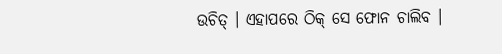ଉଚିତ୍ । ଏହାପରେ ଠିକ୍ ସେ ଫୋନ ଚାଲିବ ।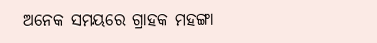ଅନେକ ସମୟରେ ଗ୍ରାହକ ମହଙ୍ଗା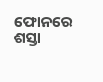ଫୋନରେ ଶସ୍ତା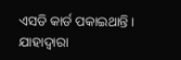ଏସଡି କାର୍ଡ ପକାଇଥାନ୍ତି । ଯାହାଦ୍ୱାରା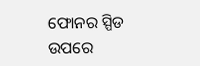ଫୋନର ସ୍ପିଡ ଉପରେ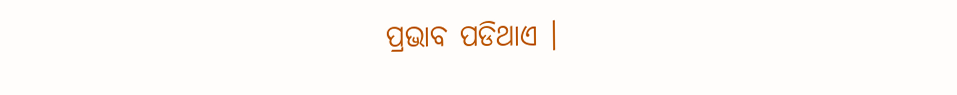ପ୍ରଭାବ ପଡିଥାଏ ।